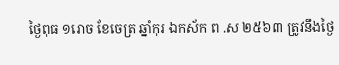ថ្ងៃពុធ ១រោច ខែចេត្រ ឆ្នាំកុរ ឯកស័ក ព .ស ២៥៦៣ ត្រូវនឹងថ្ងៃ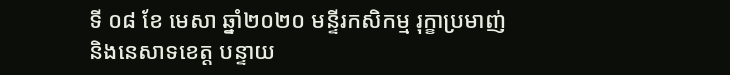ទី ០៨ ខែ មេសា ឆ្នាំ២០២០ មន្ទីរកសិកម្ម រុក្ខាប្រមាញ់ និងនេសាទខេត្ត បន្ទាយ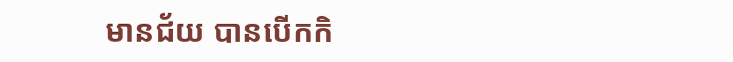មានជ័យ បានបើកកិ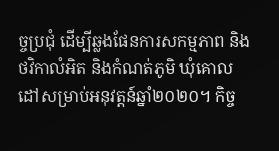ច្ចប្រជុំ ដើម្បីឆ្លងផែនការសកម្មភាព និងថវិកាលំអិត និងកំណត់ភូមិ ឃុំគោលដៅសម្រាប់អនុវត្តន៍ឆ្នាំ២០២០។ កិច្ច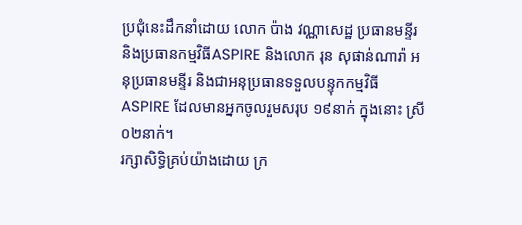ប្រជុំនេះដឹកនាំដោយ លោក ប៉ាង វណ្ណាសេដ្ឋ ប្រធានមន្ទីរ និងប្រធានកម្មវិធីASPIRE និងលោក រុន សុផាន់ណារ៉ា អនុប្រធានមន្ទីរ និងជាអនុប្រធានទទួលបន្ទុកកម្មវិធីASPIRE ដែលមានអ្នកចូលរួមសរុប ១៩នាក់ ក្នុងនោះ ស្រី ០២នាក់។
រក្សាសិទិ្ធគ្រប់យ៉ាងដោយ ក្រ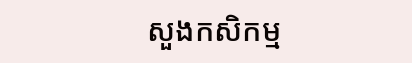សួងកសិកម្ម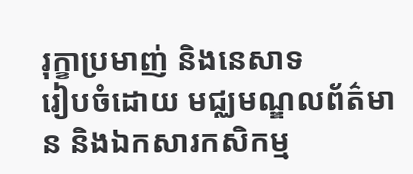រុក្ខាប្រមាញ់ និងនេសាទ
រៀបចំដោយ មជ្ឈមណ្ឌលព័ត៌មាន និងឯកសារកសិកម្ម